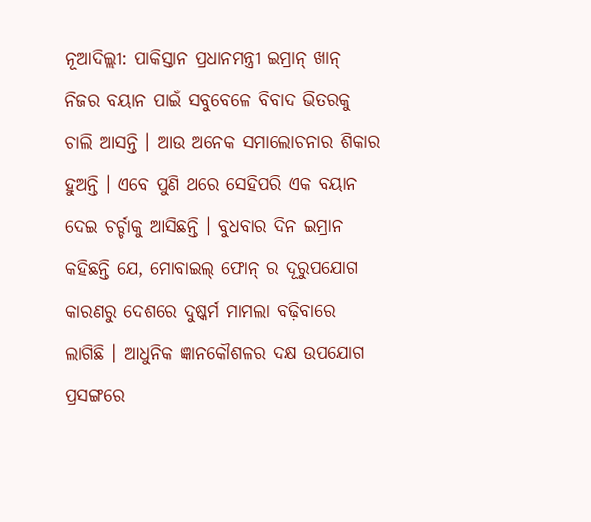ନୂଆଦିଲ୍ଲୀ: ପାକିସ୍ତାନ ପ୍ରଧାନମନ୍ତ୍ରୀ ଇମ୍ରାନ୍ ଖାନ୍ ନିଜର ବୟାନ ପାଇଁ ସବୁବେଳେ ବିବାଦ ଭିତରକୁ ଚାଲି ଆସନ୍ତି । ଆଉ ଅନେକ ସମାଲୋଚନାର ଶିକାର ହୁଅନ୍ତି । ଏବେ ପୁଣି ଥରେ ସେହିପରି ଏକ ବୟାନ ଦେଇ ଚର୍ଚ୍ଚାକୁ ଆସିଛନ୍ତି । ବୁଧବାର ଦିନ ଇମ୍ରାନ କହିଛନ୍ତି ଯେ, ମୋବାଇଲ୍ ଫୋନ୍ ର ଦୂରୁପଯୋଗ କାରଣରୁ ଦେଶରେ ଦୁଷ୍କର୍ମ ମାମଲା ବଢ଼ିବାରେ ଲାଗିଛି । ଆଧୁନିକ ଜ୍ଞାନକୌଶଳର ଦକ୍ଷ ଉପଯୋଗ ପ୍ରସଙ୍ଗରେ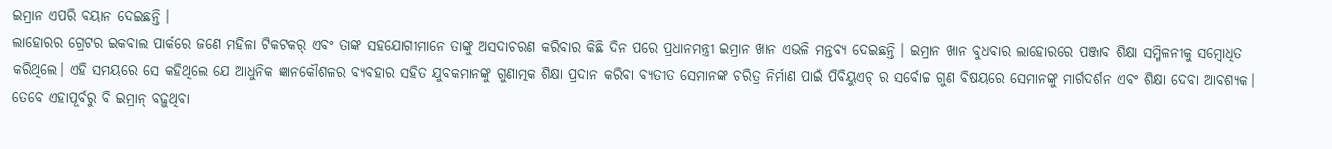ଇମ୍ରାନ ଏପରି ବୟାନ ଦେଇଛନ୍ତି ।
ଲାହୋରର ଗ୍ରେଟର ଇକବାଲ ପାର୍କରେ ଜଣେ ମହିଳା ଟିକଟକର୍ ଏବଂ ତାଙ୍କ ସହଯୋଗୀମାନେ ତାଙ୍କୁ ଅସଦାଚରଣ କରିବାର କିଛି ଦିନ ପରେ ପ୍ରଧାନମନ୍ତ୍ରୀ ଇମ୍ରାନ ଖାନ ଏଭଳି ମନ୍ତବ୍ୟ ଦେଇଛନ୍ତି । ଇମ୍ରାନ ଖାନ ବୁଧବାର ଲାହୋରରେ ପଞ୍ଜାବ ଶିକ୍ଷା ସମ୍ମିଳନୀକୁ ସମ୍ବୋଧିତ କରିଥିଲେ। ଏହି ସମୟରେ ସେ କହିଥିଲେ ଯେ ଆଧୁନିକ ଜ୍ଞାନକୌଶଳର ବ୍ୟବହାର ସହିତ ଯୁବକମାନଙ୍କୁ ଗୁଣାତ୍ମକ ଶିକ୍ଷା ପ୍ରଦାନ କରିବା ବ୍ୟତୀତ ସେମାନଙ୍କ ଚରିତ୍ର ନିର୍ମାଣ ପାଇଁ ପିବିୟୁଏଚ୍ ର ସର୍ବୋଚ୍ଚ ଗୁଣ ବିଷୟରେ ସେମାନଙ୍କୁ ମାର୍ଗଦର୍ଶନ ଏବଂ ଶିକ୍ଷା ଦେବା ଆବଶ୍ୟକ।
ତେବେ ଏହାପୂର୍ବରୁ ବି ଇମ୍ରାନ୍ ବଢ଼ୁଥିବା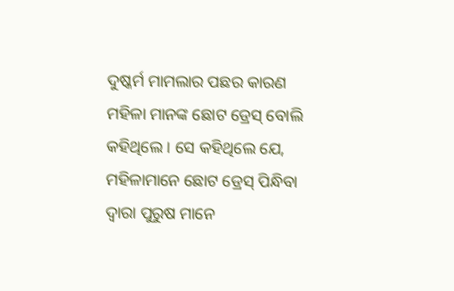ଦୁଷ୍କର୍ମ ମାମଲାର ପଛର କାରଣ ମହିଳା ମାନଙ୍କ ଛୋଟ ଡ୍ରେସ୍ ବୋଲି କହିଥିଲେ । ସେ କହିଥିଲେ ଯେ, ମହିଳାମାନେ ଛୋଟ ଡ୍ରେସ୍ ପିନ୍ଧିବା ଦ୍ୱାରା ପୁରୁଷ ମାନେ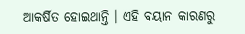ଆକର୍ଷିତ ହୋଇଥାନ୍ତି । ଏହି ବୟାନ କାରଣରୁ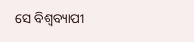ସେ ବିଶ୍ୱବ୍ୟାପୀ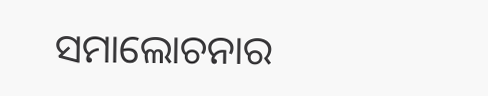ସମାଲୋଚନାର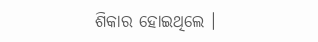ଶିକାର ହୋଇଥିଲେ ।